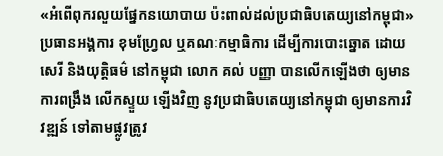«អំពើពុករលួយផ្នែកនយោបាយ ប៉ះពាល់ដល់ប្រជាធិបតេយ្យនៅកម្ពុជា»
ប្រធានអង្គការ ខុមហ្វ្រែល ឬគណៈកម្មាធិការ ដើម្បីការបោះឆ្នោត ដោយសេរី និងយុត្តិធម៌ នៅកម្ពុជា លោក គល់ បញ្ញា បានលើកឡើងថា ឲ្យមានការពង្រឹង លើកស្ទួយ ឡើងវិញ នូវប្រជាធិបតេយ្យនៅកម្ពុជា ឲ្យមានការវិវឌ្ឍន៍ ទៅតាមផ្លូវត្រូវ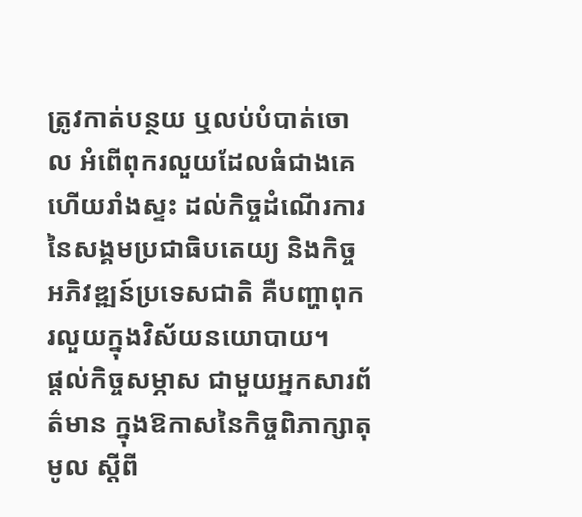ត្រូវកាត់បន្ថយ ឬលប់បំបាត់ចោល អំពើពុករលួយដែលធំជាងគេ ហើយរាំងស្ទះ ដល់កិច្ចដំណើរការ នៃសង្គមប្រជាធិបតេយ្យ និងកិច្ចអភិវឌ្ឍន៍ប្រទេសជាតិ គឺបញ្ហាពុករលួយក្នុងវិស័យនយោបាយ។
ផ្ដល់កិច្ចសម្ភាស ជាមួយអ្នកសារព័ត៌មាន ក្នុងឱកាសនៃកិច្ចពិភាក្សាតុមូល ស្ដីពី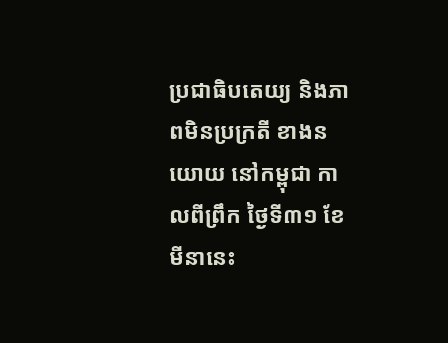ប្រជាធិបតេយ្យ និងភាពមិនប្រក្រតី ខាងនយោយ នៅកម្ពុជា កាលពីព្រឹក ថ្ងៃទី៣១ ខែមីនានេះ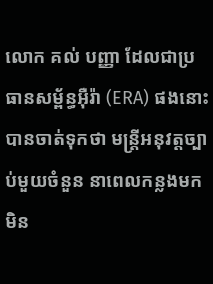លោក គល់ បញ្ញា ដែលជាប្រធានសម្ព័ន្ធអ៊ឺរ៉ា (ERA) ផងនោះ បានចាត់ទុកថា មន្រ្តីអនុវត្តច្បាប់មួយចំនួន នាពេលកន្លងមក មិន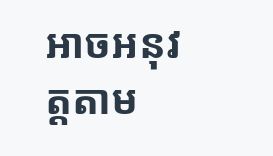អាចអនុវត្តតាម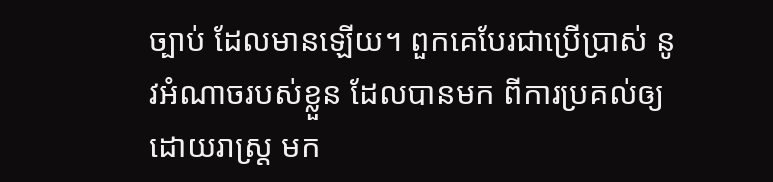ច្បាប់ ដែលមានឡើយ។ ពួកគេបែរជាប្រើប្រាស់ នូវអំណាចរបស់ខ្លួន ដែលបានមក ពីការប្រគល់ឲ្យដោយរាស្រ្ត មក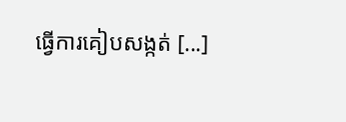ធ្វើការគៀបសង្កត់ [...]